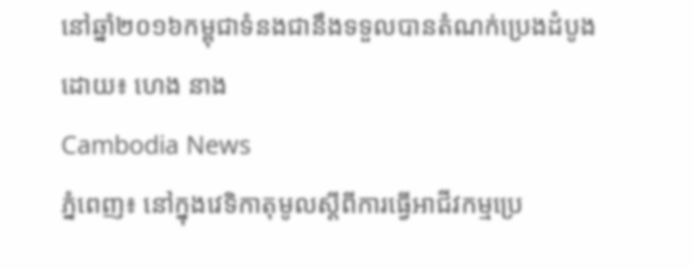នៅឆ្នាំ២០១៦កម្ពុជាទំនងជានឹងទទួលបានតំណក់ប្រេងដំបូង
ដោយ៖ ហេង នាង
Cambodia News
ភ្នំពេញ៖ នៅក្នុងវេទិកាតុមូលស្តីពីការធ្វើអាជីវកម្មប្រេ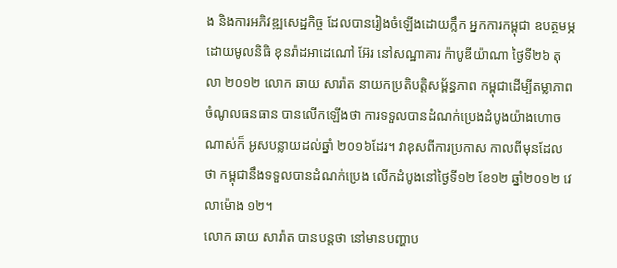ង និងការអភិវឌ្ឍសេដ្ឋកិច្ច ដែលបានរៀងចំឡើងដោយក្លឹក អ្នកការកម្ពុជា ឧបត្ថមម្ភដោយមូលនិធិ ខុនរ៉ាដអាដេណៅ អ៊ែរ នៅសណ្ឋាគារ ក៉ាបូឌីយ៉ាណា ថ្ងៃទី២៦ តុលា ២០១២ លោក ឆាយ សារ៉ាត នាយកប្រតិបត្តិសម្ព័ន្ធភាព កម្ពុជាដើម្បីតម្លាភាពចំណូលធនធាន បានលើកឡើងថា ការទទួលបានដំណក់ប្រេងដំបូងយ៉ាងហោចណាស់ក៏ អូសបន្លាយដល់ឆ្នាំ ២០១៦ដែរ។ វាខុសពីការប្រកាស កាលពីមុនដែលថា កម្ពុជានឹងទទួលបានដំណក់ប្រេង លើកដំបូងនៅថ្ងៃទី១២ ខែ១២ ឆ្នាំ២០១២ វេលាម៉ោង ១២។
លោក ឆាយ សារ៉ាត បានបន្តថា នៅមានបញ្ហាប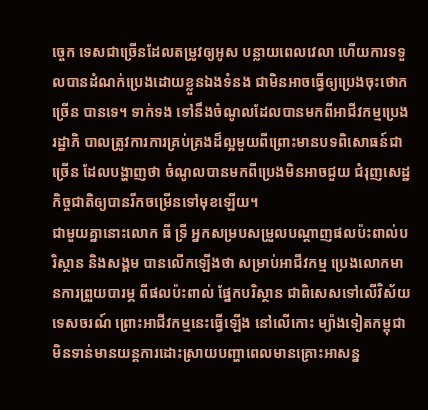ច្ចេក ទេសជាច្រើនដែលតម្រូវឲ្យអូស បន្លាយពេលវេលា ហើយការទទួលបានដំណក់ប្រេងដោយខ្លួនឯងទំនង ជាមិនអាចធ្វើឲ្យប្រេងចុះថោកច្រើន បានទេ។ ទាក់ទង ទៅនឹងចំណូលដែលបានមកពីអាជីវកម្មប្រេង រដ្ឋាភិ បាលត្រូវការការគ្រប់គ្រងដ៏ល្អមួយពីព្រោះមានបទពិសោធន៍ជាច្រើន ដែលបង្ហាញថា ចំណូលបានមកពីប្រេងមិនអាចជួយ ជំរុញសេដ្ឋកិច្ចជាតិឲ្យបានរីកចម្រើនទៅមុខឡើយ។
ជាមួយគ្នានោះលោក ធី ទ្រី អ្នកសម្របសម្រួលបណ្តាញផលប៉ះពាល់បរិស្ថាន និងសង្គម បានលើកឡើងថា សម្រាប់អាជីវកម្ម ប្រេងលោកមានការព្រួយបារម្ភ ពីផលប៉ះពាល់ ផ្នែកបរិស្ថាន ជាពិសេសទៅលើវិស័យទេសចរណ៍ ព្រោះអាជីវកម្មនេះធ្វើឡើង នៅលើកោះ ម្យ៉ាងទៀតកម្ពុជាមិនទាន់មានយន្តការដោះស្រាយបញ្ហាពេលមានគ្រោះអាសន្ន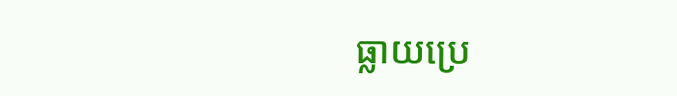ធ្លាយប្រេ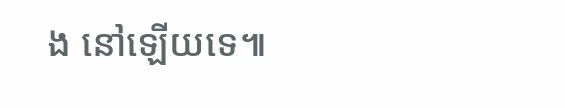ង នៅឡើយទេ៕